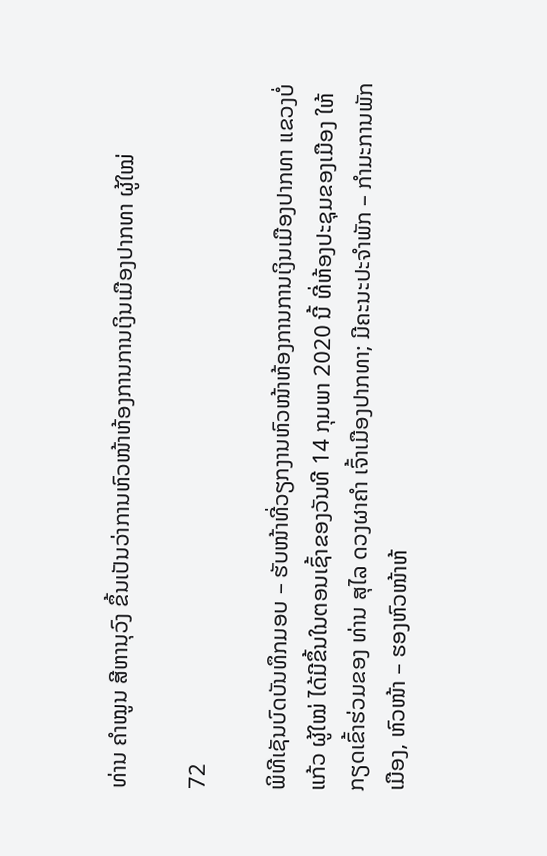ທ່ານ ຄຳໝູນ ສີຫານຸວົງ ຂຶ້ນເປັນວ່າການຫົວໜ້າຫ້ອງການການເງິນເມືອງປາກທາ ຜູ້ໃໝ່

72

ພິທີເຊັນບົດບັນທຶກມອບ – ຮັບໜ້າທີ່ວຽກງານຫົວໜ້າຫ້ອງການການເງິນເມືອງປາກທາ ແຂວງບໍ່ແກ້ວ ຜູ້ໃໝ່ ໄດ້ມີຂຶ້ນໃນຕອນເຊົ້າຂອງວັນທີ 14 ກຸມພາ 2020 ນີ້ ທີ່ຫ້ອງປະຊຸມຂອງເມືອງ ໃຫ້ກຽດເຂົ້າຮ່ວມຂອງ ທ່ານ ສຸໄລ ດວງຜາຄຳ ເຈົ້າເມືອງປາກທາ; ມີຄະນະປະຈຳພັກ – ກຳມະການພັກເມືອງ, ຫົວໜ້າ – ຮອງຫົວໜ້າຫ້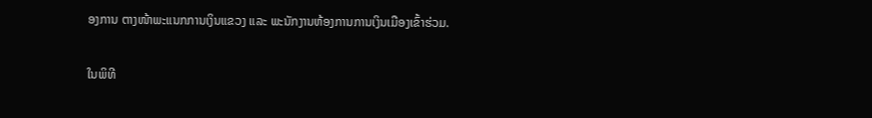ອງການ ຕາງໜ້າພະແນກການເງິນແຂວງ ແລະ ພະນັກງານຫ້ອງການການເງິນເມືອງເຂົ້າຮ່ວມ.

ໃນພິທີ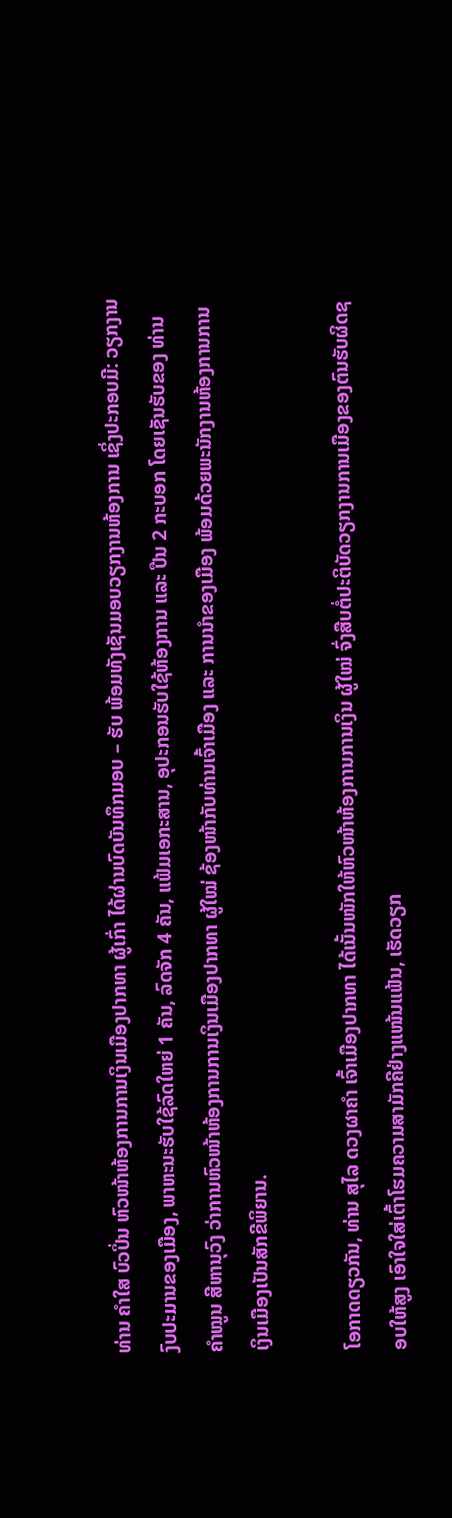ທ່ານ ຄຳໃສ ບົວປິ່ນ ຫົວໜ້າຫ້ອງການການເງິນເມືອງປາກທາ ຜູ້ເກົ່າ ໄດ້ຜ່ານບົດບັນທຶກມອບ – ຮັບ ພ້ອມທັງເຊັນມອບວຽກງານຫ້ອງການ ເຊິ່ງປະກອບມີ: ວຽກງານງົບປະມານຂອງເມືອງ, ພາຫະນະຮັບໃຊ້ລົດໃຫຍ່ 1 ຄັນ, ລົດຈັກ 4 ຄັນ, ແຟ້ມເອກະສານ, ອຸປະກອນຮັບໃຊ້ຫ້ອງການ ແລະ ປືນ 2 ກະບອກ ໂດຍເຊັນຮັບຂອງ ທ່ານ ຄຳໝູນ ສີຫານຸວົງ ວ່າການຫົວໜ້າຫ້ອງການການເງິນເມືອງປາກທາ ຜູ້ໃໝ່ ຊ້ອງໜ້າກັບທ່ານເຈົ້າເມືອງ ແລະ ການນຳຂອງເມືອງ ພ້ອມດ້ວຍພະນັກງານຫ້ອງການການເງິນເມືອງເປັນສັກຂີພິຍານ.

ໂອກາດດຽວກັນ, ທ່ານ ສຸໄລ ດວງຜາຄຳ ເຈົ້າເມືອງປາກທາ ໄດ້ເນັ້ນໜັກໃຫ້ຫົວໜ້າຫ້ອງການການເງິນ ຜູ້ໃໝ່ ຈົ່ງສືບຕໍ່ປະຕິບັດວຽກງານການເມືອງຂອງຕົນຮັບຜິດຊອບໃຫ້ສູງ ເອົາໃຈໃສ່ເຕົ້າໂຮມຄວາມສາມັກຄີຢ່າງແໜ້ນແຟ້ນ, ເຮັດວຽກ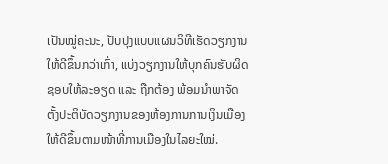ເປັນໝູ່ຄະນະ, ປັບປຸງແບບແຜນວິທີເຮັດວຽກງານໃຫ້ດີຂຶ້ນກວ່າເກົ່າ, ແບ່ງວຽກງານໃຫ້ບຸກຄົນຮັບຜິດຊອບໃຫ້ລະອຽດ ແລະ ຖືກຕ້ອງ ພ້ອມນໍາພາຈັດຕັ້ງປະຕິບັດວຽກງານຂອງຫ້ອງການການເງິນເມືອງໃຫ້ດີຂຶ້ນຕາມໜ້າທີ່ການເມືອງໃນໄລຍະໃໝ່.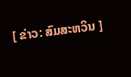[ ຂ່າວ: ສົມສະຫວິນ ]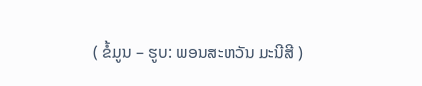( ຂໍ້ມູນ – ຮູບ: ພອນສະຫວັນ ມະນີສີ )